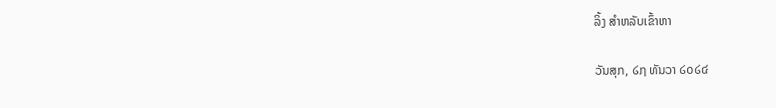ລິ້ງ ສຳຫລັບເຂົ້າຫາ

ວັນສຸກ, ໒໗ ທັນວາ ໒໐໒໔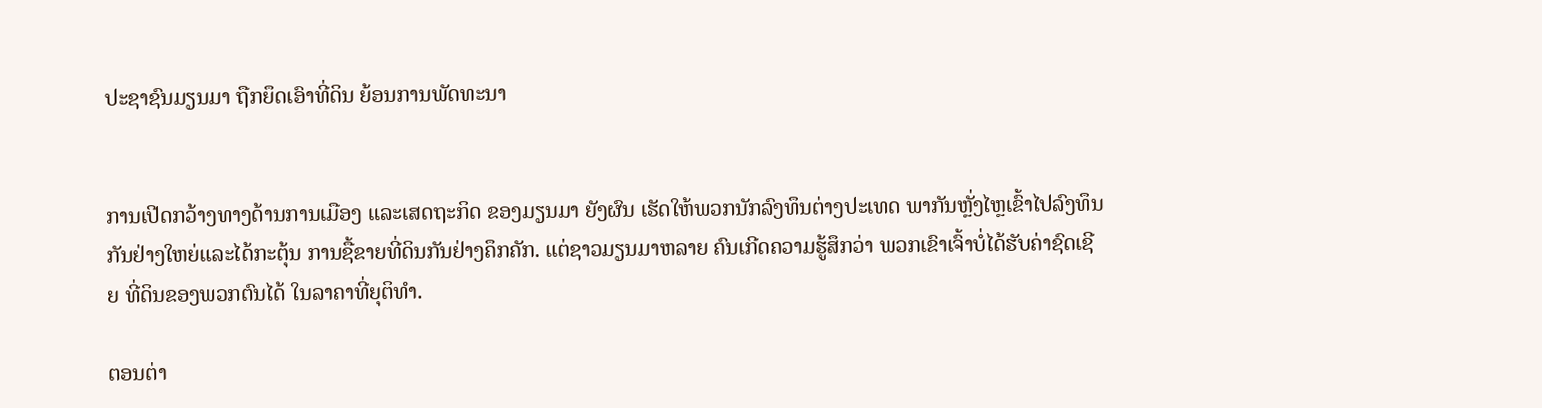ປະຊາຊົນມຽນມາ ຖືກຍຶດເອົາທີ່ດິນ ຍ້ອນການພັດທະນາ


ການເປີດກວ້າງທາງດ້ານການເມືອງ ແລະເສດຖະກິດ ຂອງມຽນມາ ຍັງຜົນ ເຮັດໃຫ້ພວກນັກລົງທຶນຕ່າງປະເທດ ພາກັນຫຼັ່ງໄຫຼເຂົ້າໄປລົງທຶນກັນຢ່າງໃຫຍ່ແລະໄດ້ກະຕຸ້ນ ການຊື້ຂາຍທີ່ດິນກັນຢ່າງຄຶກຄັກ. ແຕ່ຊາວມຽນມາຫລາຍ ຄົນເກີດຄວາມຮູ້ສຶກວ່າ ພວກເຂົາເຈົ້າບໍ່ໄດ້ຮັບຄ່າຊົດເຊີຍ ທີ່ດິນຂອງພວກຕົນໄດ້ ໃນລາຄາທີ່ຍຸຕິທໍາ.

ຕອນຕ່າ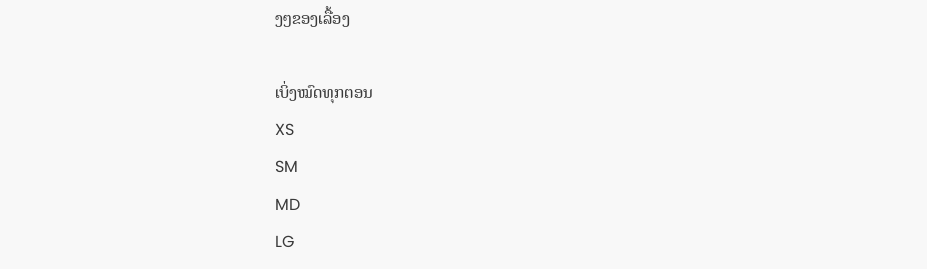ງໆຂອງເລື້ອງ

ເບິ່ງໝົດທຸກຕອນ
XS
SM
MD
LG